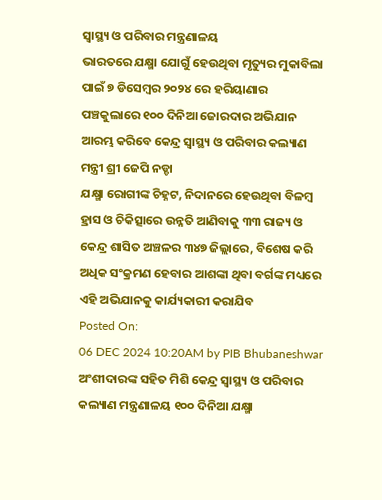ସ୍ୱାସ୍ଥ୍ୟ ଓ ପରିବାର ମନ୍ତ୍ରଣାଳୟ
ଭାରତରେ ଯକ୍ଷ୍ମା ଯୋଗୁଁ ହେଉଥିବା ମୃତ୍ୟୁର ମୁକାବିଲା ପାଇଁ ୭ ଡିସେମ୍ୱର ୨୦୨୪ ରେ ହରିୟାଣାର ପଞ୍ଚକୁଲାରେ ୧୦୦ ଦିନିଆ ଜୋରଦାର ଅଭିଯାନ ଆରମ୍ଭ କରିବେ କେନ୍ଦ୍ର ସ୍ୱାସ୍ଥ୍ୟ ଓ ପରିବାର କଲ୍ୟାଣ ମନ୍ତ୍ରୀ ଶ୍ରୀ ଜେପି ନଡ୍ଡା
ଯକ୍ଷ୍ମା ରୋଗୀଙ୍କ ଚିହ୍ନଟ, ନିଦାନରେ ହେଉଥିବା ବିଳମ୍ୱ ହ୍ରାସ ଓ ଚିକିତ୍ସାରେ ଉନ୍ନତି ଆଣିବାକୁ ୩୩ ରାଜ୍ୟ ଓ କେନ୍ଦ୍ର ଶାସିତ ଅଞ୍ଚଳର ୩୪୭ ଜିଲ୍ଲାରେ, ବିଶେଷ କରି ଅଧିକ ସଂକ୍ରମଣ ହେବାର ଆଶଙ୍କା ଥିବା ବର୍ଗଙ୍କ ମଧ୍ୟରେ ଏହି ଅଭିଯାନକୁ କାର୍ଯ୍ୟକାରୀ କରାଯିବ
Posted On:
06 DEC 2024 10:20AM by PIB Bhubaneshwar
ଅଂଶୀଦାରଙ୍କ ସହିତ ମିଶି କେନ୍ଦ୍ର ସ୍ୱାସ୍ଥ୍ୟ ଓ ପରିବାର କଲ୍ୟାଣ ମନ୍ତ୍ରଣାଳୟ ୧୦୦ ଦିନିଆ ଯକ୍ଷ୍ମା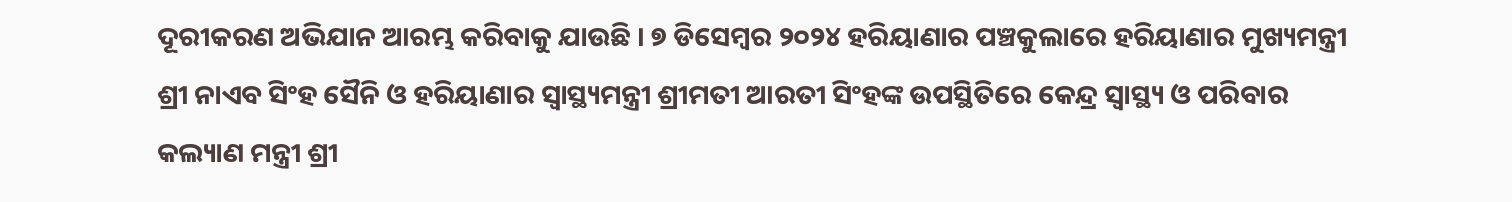ଦୂରୀକରଣ ଅଭିଯାନ ଆରମ୍ଭ କରିବାକୁ ଯାଉଛି । ୭ ଡିସେମ୍ୱର ୨୦୨୪ ହରିୟାଣାର ପଞ୍ଚକୁଲାରେ ହରିୟାଣାର ମୁଖ୍ୟମନ୍ତ୍ରୀ ଶ୍ରୀ ନାଏବ ସିଂହ ସୈନି ଓ ହରିୟାଣାର ସ୍ୱାସ୍ଥ୍ୟମନ୍ତ୍ରୀ ଶ୍ରୀମତୀ ଆରତୀ ସିଂହଙ୍କ ଉପସ୍ଥିତିରେ କେନ୍ଦ୍ର ସ୍ୱାସ୍ଥ୍ୟ ଓ ପରିବାର କଲ୍ୟାଣ ମନ୍ତ୍ରୀ ଶ୍ରୀ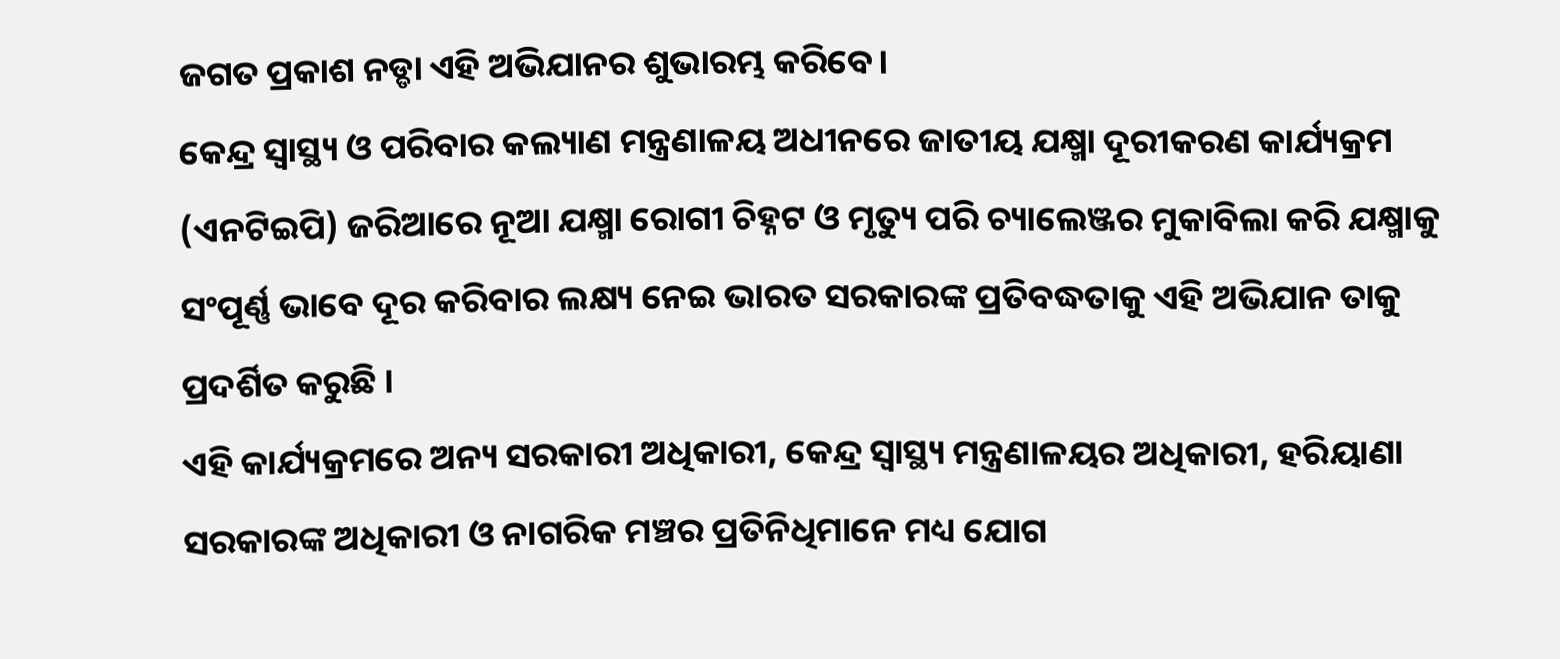ଜଗତ ପ୍ରକାଶ ନଡ୍ଡା ଏହି ଅଭିଯାନର ଶୁଭାରମ୍ଭ କରିବେ।
କେନ୍ଦ୍ର ସ୍ୱାସ୍ଥ୍ୟ ଓ ପରିବାର କଲ୍ୟାଣ ମନ୍ତ୍ରଣାଳୟ ଅଧୀନରେ ଜାତୀୟ ଯକ୍ଷ୍ମା ଦୂରୀକରଣ କାର୍ଯ୍ୟକ୍ରମ (ଏନଟିଇପି) ଜରିଆରେ ନୂଆ ଯକ୍ଷ୍ମା ରୋଗୀ ଚିହ୍ନଟ ଓ ମୃତ୍ୟୁ ପରି ଚ୍ୟାଲେଞ୍ଜର ମୁକାବିଲା କରି ଯକ୍ଷ୍ମାକୁ ସଂପୂର୍ଣ୍ଣ ଭାବେ ଦୂର କରିବାର ଲକ୍ଷ୍ୟ ନେଇ ଭାରତ ସରକାରଙ୍କ ପ୍ରତିବଦ୍ଧତାକୁ ଏହି ଅଭିଯାନ ତାକୁ ପ୍ରଦର୍ଶିତ କରୁଛି ।
ଏହି କାର୍ଯ୍ୟକ୍ରମରେ ଅନ୍ୟ ସରକାରୀ ଅଧିକାରୀ, କେନ୍ଦ୍ର ସ୍ୱାସ୍ଥ୍ୟ ମନ୍ତ୍ରଣାଳୟର ଅଧିକାରୀ, ହରିୟାଣା ସରକାରଙ୍କ ଅଧିକାରୀ ଓ ନାଗରିକ ମଞ୍ଚର ପ୍ରତିନିଧିମାନେ ମଧ୍ୟ ଯୋଗ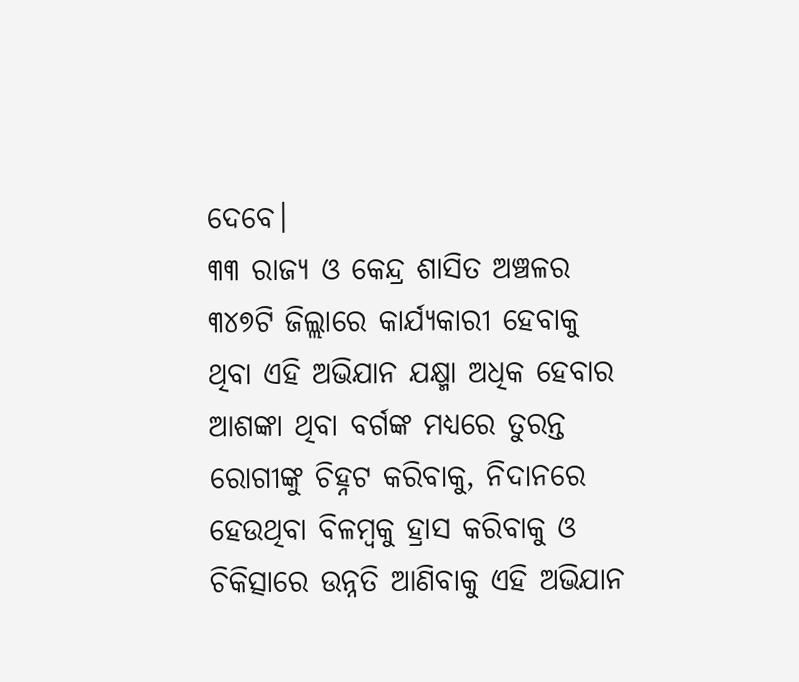ଦେବେ।
୩୩ ରାଜ୍ୟ ଓ କେନ୍ଦ୍ର ଶାସିତ ଅଞ୍ଚଳର ୩୪୭ଟି ଜିଲ୍ଲାରେ କାର୍ଯ୍ୟକାରୀ ହେବାକୁ ଥିବା ଏହି ଅଭିଯାନ ଯକ୍ଷ୍ମା ଅଧିକ ହେବାର ଆଶଙ୍କା ଥିବା ବର୍ଗଙ୍କ ମଧ୍ୟରେ ତୁରନ୍ତ ରୋଗୀଙ୍କୁ ଚିହ୍ନଟ କରିବାକୁ, ନିଦାନରେ ହେଉଥିବା ବିଳମ୍ୱକୁ ହ୍ରାସ କରିବାକୁ ଓ ଚିକିତ୍ସାରେ ଉନ୍ନତି ଆଣିବାକୁ ଏହି ଅଭିଯାନ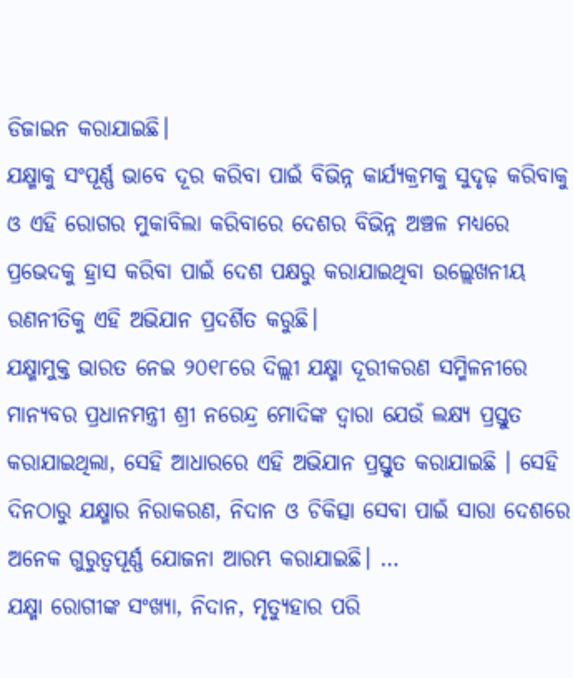ଡିଜାଇନ କରାଯାଇଛି।
ଯକ୍ଷ୍ମାକୁ ସଂପୂର୍ଣ୍ଣ ଭାବେ ଦୂର କରିବା ପାଇଁ ବିଭିନ୍ନ କାର୍ଯ୍ୟକ୍ରମକୁ ସୁଦୃଢ଼ କରିବାକୁ ଓ ଏହି ରୋଗର ମୁକାବିଲା କରିବାରେ ଦେଶର ବିଭିନ୍ନ ଅଞ୍ଚଳ ମଧ୍ୟରେ ପ୍ରଭେଦକୁ ହ୍ରାସ କରିବା ପାଇଁ ଦେଶ ପକ୍ଷରୁ କରାଯାଇଥିବା ଉଲ୍ଲେଖନୀୟ ରଣନୀତିକୁ ଏହି ଅଭିଯାନ ପ୍ରଦର୍ଶିତ କରୁଛି।
ଯକ୍ଷ୍ମାମୁକ୍ତ ଭାରତ ନେଇ ୨୦୧୮ରେ ଦିଲ୍ଲୀ ଯକ୍ଷ୍ମା ଦୂରୀକରଣ ସମ୍ମିଳନୀରେ ମାନ୍ୟବର ପ୍ରଧାନମନ୍ତ୍ରୀ ଶ୍ରୀ ନରେନ୍ଦ୍ର ମୋଦିଙ୍କ ଦ୍ୱାରା ଯେଉଁ ଲକ୍ଷ୍ୟ ପ୍ରସ୍ତୁତ କରାଯାଇଥିଲା, ସେହି ଆଧାରରେ ଏହି ଅଭିଯାନ ପ୍ରସ୍ତୁତ କରାଯାଇଛି । ସେହି ଦିନଠାରୁ ଯକ୍ଷ୍ମାର ନିରାକରଣ, ନିଦାନ ଓ ଚିକିତ୍ସା ସେବା ପାଇଁ ସାରା ଦେଶରେ ଅନେକ ଗୁରୁତ୍ୱପୂର୍ଣ୍ଣ ଯୋଜନା ଆରମ୍ଭ କରାଯାଇଛି। …
ଯକ୍ଷ୍ମା ରୋଗୀଙ୍କ ସଂଖ୍ୟା, ନିଦାନ, ମୃତ୍ୟୁହାର ପରି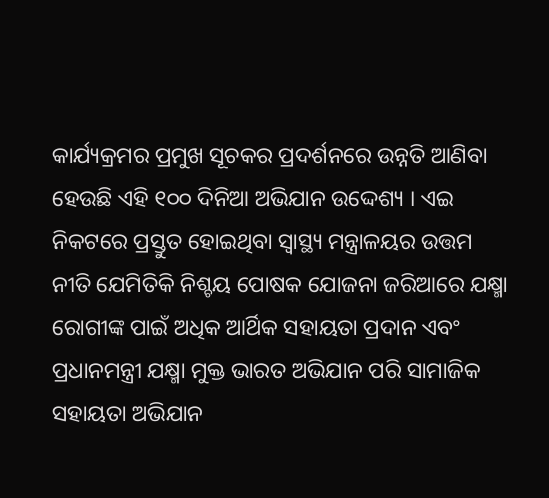କାର୍ଯ୍ୟକ୍ରମର ପ୍ରମୁଖ ସୂଚକର ପ୍ରଦର୍ଶନରେ ଉନ୍ନତି ଆଣିବା ହେଉଛି ଏହି ୧୦୦ ଦିନିଆ ଅଭିଯାନ ଉଦ୍ଦେଶ୍ୟ । ଏଇ ନିକଟରେ ପ୍ରସ୍ତୁତ ହୋଇଥିବା ସ୍ୱାସ୍ଥ୍ୟ ମନ୍ତ୍ରାଳୟର ଉତ୍ତମ ନୀତି ଯେମିତିକି ନିଶ୍ଚୟ ପୋଷକ ଯୋଜନା ଜରିଆରେ ଯକ୍ଷ୍ମା ରୋଗୀଙ୍କ ପାଇଁ ଅଧିକ ଆର୍ଥିକ ସହାୟତା ପ୍ରଦାନ ଏବଂ ପ୍ରଧାନମନ୍ତ୍ରୀ ଯକ୍ଷ୍ମା ମୁକ୍ତ ଭାରତ ଅଭିଯାନ ପରି ସାମାଜିକ ସହାୟତା ଅଭିଯାନ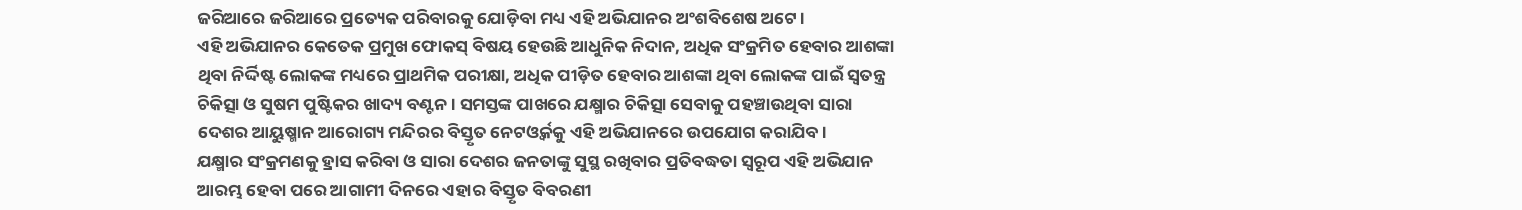ଜରିଆରେ ଜରିଆରେ ପ୍ରତ୍ୟେକ ପରିବାରକୁ ଯୋଡ଼ିବା ମଧ୍ୟ ଏହି ଅଭିଯାନର ଅଂଶବିଶେଷ ଅଟେ ।
ଏହି ଅଭିଯାନର କେତେକ ପ୍ରମୁଖ ଫୋକସ୍ ବିଷୟ ହେଉଛି ଆଧୁନିକ ନିଦାନ, ଅଧିକ ସଂକ୍ରମିତ ହେବାର ଆଶଙ୍କା ଥିବା ନିର୍ଦ୍ଦିଷ୍ଟ ଲୋକଙ୍କ ମଧ୍ୟରେ ପ୍ରାଥମିକ ପରୀକ୍ଷା, ଅଧିକ ପୀଡ଼ିତ ହେବାର ଆଶଙ୍କା ଥିବା ଲୋକଙ୍କ ପାଇଁ ସ୍ୱତନ୍ତ୍ର ଚିକିତ୍ସା ଓ ସୁଷମ ପୁଷ୍ଟିକର ଖାଦ୍ୟ ବଣ୍ଟନ । ସମସ୍ତଙ୍କ ପାଖରେ ଯକ୍ଷ୍ମାର ଚିକିତ୍ସା ସେବାକୁ ପହଞ୍ଚାଉଥିବା ସାରା ଦେଶର ଆୟୁଷ୍ମାନ ଆରୋଗ୍ୟ ମନ୍ଦିରର ବିସ୍ତୃତ ନେଟଓ୍ୱର୍କକୁ ଏହି ଅଭିଯାନରେ ଉପଯୋଗ କରାଯିବ।
ଯକ୍ଷ୍ମାର ସଂକ୍ରମଣକୁ ହ୍ରାସ କରିବା ଓ ସାରା ଦେଶର ଜନତାଙ୍କୁ ସୁସ୍ଥ ରଖିବାର ପ୍ରତିବଦ୍ଧତା ସ୍ୱରୂପ ଏହି ଅଭିଯାନ ଆରମ୍ଭ ହେବା ପରେ ଆଗାମୀ ଦିନରେ ଏହାର ବିସ୍ତୃତ ବିବରଣୀ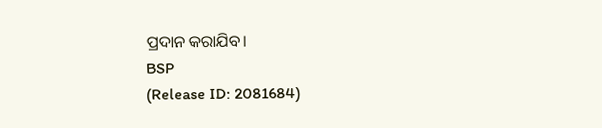ପ୍ରଦାନ କରାଯିବ।
BSP
(Release ID: 2081684)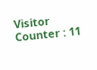Visitor Counter : 11